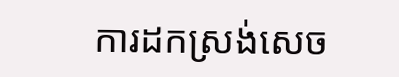ការដកស្រង់សេច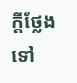ក្តីថ្លែង ទៅ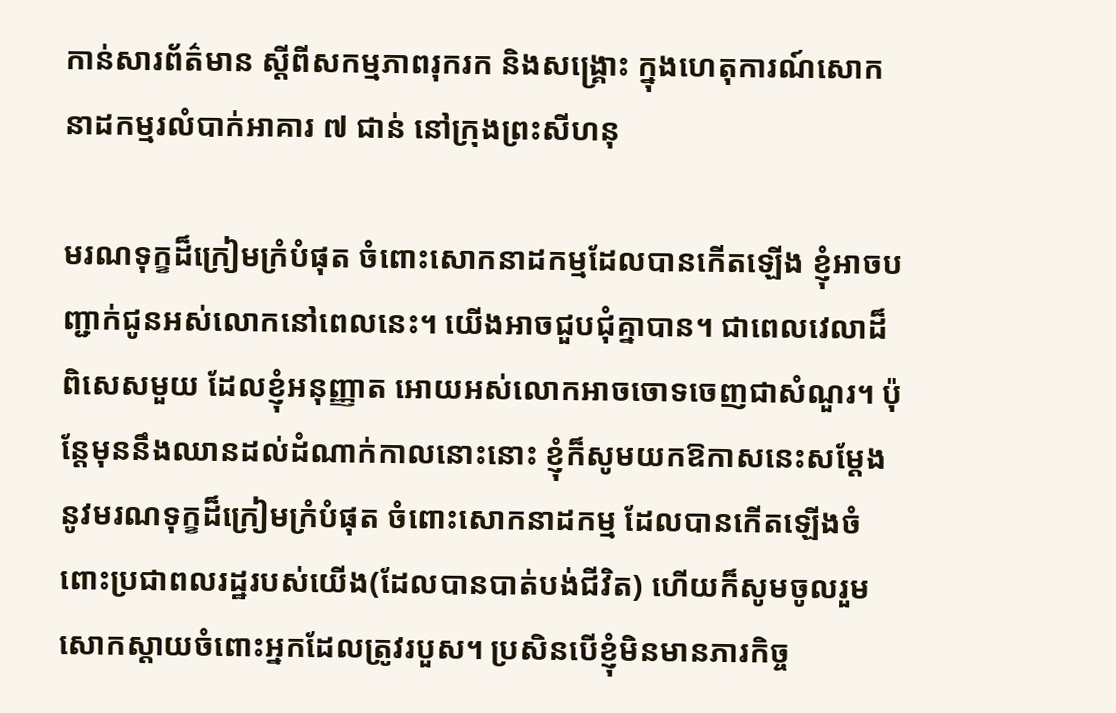កាន់សារព័ត៌មាន ស្តីពីសកម្មភាពរុករក និងសង្រ្គោះ ក្នុងហេតុការណ៍សោកនាដកម្មរលំបាក់អាគារ ៧ ជាន់ នៅក្រុងព្រះសីហនុ

មរណទុក្ខដ៏ក្រៀមក្រំបំផុត ចំពោះសោកនាដកម្មដែលបានកើតឡើង ខ្ញុំអាចបញ្ជាក់ជូនអស់លោកនៅពេលនេះ។ យើងអាចជួបជុំគ្នាបាន។ ជាពេលវេលាដ៏ពិសេសមួយ ដែលខ្ញុំអនុញ្ញាត អោយអស់លោកអាចចោទចេញជាសំណួរ។ ប៉ុន្តែមុននឹងឈានដល់ដំណាក់កាលនោះនោះ ខ្ញុំក៏សូមយកឱកាសនេះសម្តែងនូវមរណទុក្ខដ៏ក្រៀមក្រំបំផុត ចំពោះសោកនាដកម្ម ដែលបានកើតឡើងចំពោះប្រជាពលរដ្ឋរបស់យើង(ដែលបានបាត់បង់ជីវិត) ហើយក៏សូមចូលរួមសោកស្តាយចំពោះអ្នកដែលត្រូវរបួស។ ប្រសិនបើខ្ញុំមិនមានភារកិច្ច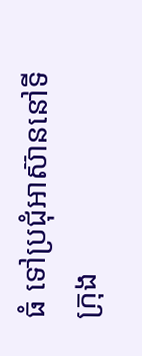ធំ ទៅប្រជុំអាស៊ាននៅទីក្រុង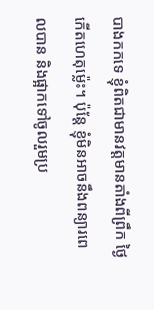បាងកកទេ ខ្ញុំពិតជាមានវត្តមានតាំងពីព្រឹក ថ្ងៃកើតហេតុម្ល៉េះ។ ប៉ុន្តែ ខ្ញុំមិនអាចនឹងពន្យារពេលបាន និងផ្អាកទៅចូលរួមប្រ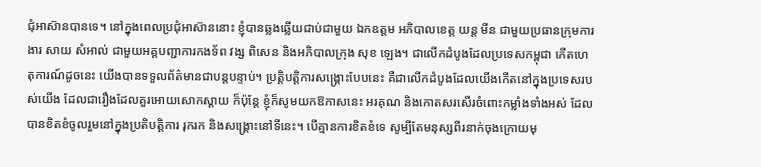ជុំអាស៊ានបានទេ។ នៅក្នុងពេលប្រជុំអាស៊ាននោះ ខ្ញុំបានឆ្លងឆ្លើយជាប់ជាមួយ ឯកឧត្តម អភិបាលខេត្ត យន្ត មីន ជាមួយប្រធានក្រុមការងារ សាយ សំអាល់ ជាមួយអគ្គបញ្ជាការកងទ័ព វង្ស ពិសេន និងអភិបាលក្រុង សុខ ឡេង។ ជាលើកដំបូងដែលប្រទេសកម្ពុជា កើតហេតុការណ៍ដូចនេះ យើងបានទទួលព័ត៌មានជាបន្តបន្ទាប់។ ប្រត្តិបត្តិការសង្គ្រោះបែបនេះ គឺជាលើកដំបូងដែលយើងកើតនៅក្នុងប្រទេសរបស់យើង ដែលជារឿងដែលគួរអោយសោកស្តាយ ក៏ប៉ុន្តែ ខ្ញុំក៏សូមយកឱកាសនេះ អរគុណ និងកោតសរសើរចំពោះកម្លាំងទាំងអស់ ដែលបានខិតខំចូលរួមនៅក្នុងប្រតិបត្តិការ រុករក និងសង្គ្រោះនៅទីនេះ។ បើគ្មានការខិតខំទេ សូម្បីតែមនុស្សពីរនាក់ចុងក្រោយមុ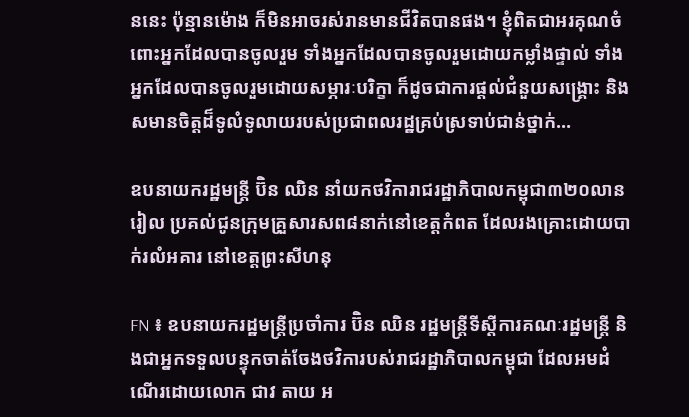ននេះ ប៉ុន្មានម៉ោង ក៏មិនអាចរស់រានមានជីវិតបានផង។ ខ្ញុំពិតជាអរគុណចំពោះអ្នកដែលបានចូលរួម ទាំងអ្នកដែលបានចូលរួមដោយកម្លាំងផ្ទាល់ ទាំងអ្នកដែលបានចូលរួមដោយសម្ភារៈបរិក្ខា ក៏ដូចជាការផ្តល់ជំនួយសង្គ្រោះ និងសមានចិត្តដ៏ទូលំទូលាយរបស់ប្រជាពលរដ្ឋគ្រប់ស្រទាប់ជាន់ថ្នាក់…

ឧបនាយករដ្ឋមន្ត្រី ប៊ិន ឈិន នាំយកថវិការាជរដ្ឋាភិបាលកម្ពុជា៣២០លានរៀល ប្រគល់ជូនក្រុមគ្រួសារសព៨នាក់នៅខេត្តកំពត ដែលរងគ្រោះដោយបាក់រលំអគារ នៅខេត្តព្រះសីហនុ

FN ៖ ឧបនាយករដ្ឋមន្ត្រីប្រចាំការ ប៊ិន ឈិន រដ្ឋមន្រ្តីទីស្តីការគណៈរដ្ឋមន្ត្រី និងជាអ្នកទទួលបន្ទុកចាត់ចែងថវិការបស់រាជរដ្ឋាភិបាលកម្ពុជា ដែលអមដំណើរដោយលោក ជាវ តាយ អ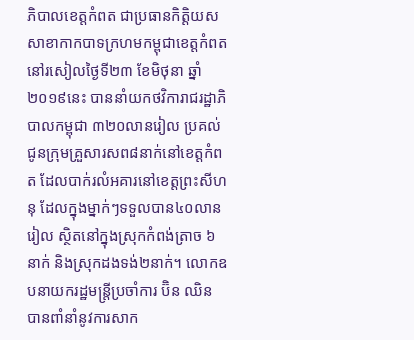ភិបាលខេត្តកំពត ជាប្រធានកិត្តិយស សាខាកាកបាទក្រហមកម្ពុជាខេត្តកំពត នៅរសៀលថ្ងៃទី២៣ ខែមិថុនា ឆ្នាំ២០១៩នេះ បាននាំយកថវិការាជរដ្ឋាភិបាលកម្ពុជា ៣២០លានរៀល ប្រគល់ជូនក្រុមគ្រួសារសព៨នាក់នៅខេត្តកំពត ដែលបាក់រលំអគារនៅខេត្តព្រះសីហនុ ដែលក្នុងម្នាក់ៗទទួលបាន៤០លានរៀល ស្ថិតនៅក្នុងស្រុកកំពង់ត្រាច ៦នាក់ និងស្រុកដងទង់២នាក់។ លោកឧបនាយករដ្ឋមន្ត្រីប្រចាំការ ប៊ិន ឈិន បានពាំនាំនូវការសាក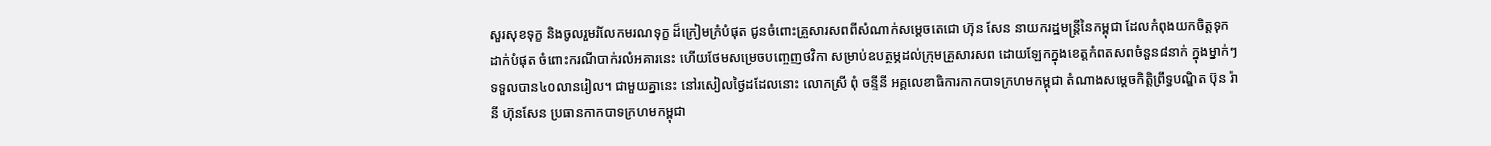សួរសុខទុក្ខ និងចូលរួមរំលែកមរណទុក្ខ ដ៏ក្រៀមក្រំបំផុត ជូនចំពោះគ្រួសារសពពីសំណាក់សម្តេចតេជោ ហ៊ុន សែន នាយករដ្ឋមន្ត្រីនៃកម្ពុជា ដែលកំពុងយកចិត្តទុកដាក់បំផុត ចំពោះករណីបាក់រលំអគារនេះ ហើយថែមសម្រេចបញ្ចេញថវិកា សម្រាប់ឧបត្ថម្ភដល់ក្រុមគ្រួសារសព ដោយឡែកក្នុងខេត្តកំពតសពចំនួន៨នាក់ ក្នុងម្នាក់ៗទទួលបាន៤០លានរៀល។ ជាមួយគ្នានេះ នៅរសៀលថ្ងៃដដែលនោះ លោកស្រី ពុំ ចន្ទីនី អគ្គលេខាធិការកាកបាទក្រហមកម្ពុជា តំណាងសម្តេចកិត្តិព្រឹទ្ធបណ្ឌិត ប៊ុន រ៉ានី ហ៊ុនសែន ប្រធានកាកបាទក្រហមកម្ពុជា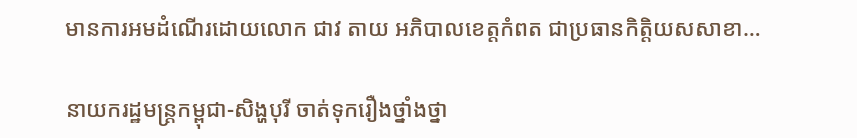មានការអមដំណើរដោយលោក ជាវ តាយ អភិបាលខេត្តកំពត ជាប្រធានកិត្តិយសសាខា…

នាយករដ្ឋមន្រ្តកម្ពុជា-សិង្ហបុរី ចាត់ទុករឿងថ្នាំងថ្នា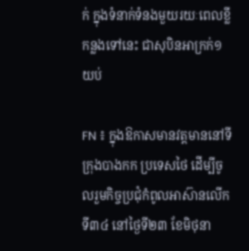ក់ ក្នុងទំនាក់ទំនងមួយរយៈពេលខ្លី កន្លងទៅនេះ ជាសុបិនអាក្រក់១យប់

FN ៖ ក្នុងឱកាសមានវត្តមាននៅទីក្រុងបាងកក ប្រទេសថៃ ដើម្បីចូលរួមកិច្ចប្រជុំកំពូលអាស៊ានលើកទី៣៤ នៅថ្ងៃទី២៣ ខែមិថុនា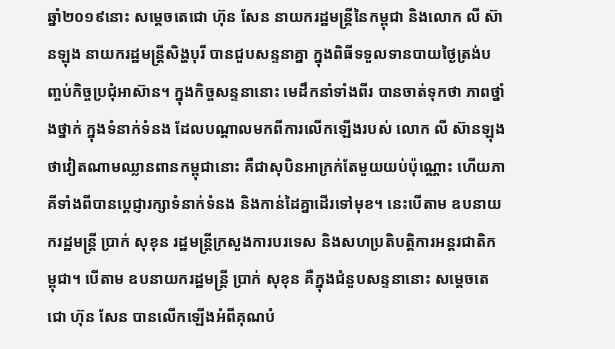ឆ្នាំ២០១៩នោះ សម្តេចតេជោ ហ៊ុន សែន នាយករដ្ឋមន្រ្តីនៃកម្ពុជា និងលោក លី ស៊ានឡុង នាយករដ្ឋមន្រ្តីសិង្ហបុរី បានជួបសន្ទនាគ្នា ក្នុងពិធីទទួលទានបាយថ្ងៃត្រង់បញ្ចប់កិច្ចប្រជុំអាស៊ាន។ ក្នុងកិច្ចសន្ទនានោះ មេដឹកនាំទាំងពីរ បានចាត់ទុកថា ភាពថ្នាំងថ្នាក់ ក្នុងទំនាក់ទំនង ដែលបណ្តាលមកពីការលើកឡើងរបស់ លោក លី ស៊ានឡុង ថាវៀតណាមឈ្លានពានកម្ពុជានោះ គឺជាសុបិនអាក្រក់តែមួយយប់ប៉ុណ្ណោះ ហើយភាគីទាំងពីបានប្តេជ្ញារក្សាទំនាក់ទំនង និងកាន់ដៃគ្នាដើរទៅមុខ។ នេះបើតាម ឧបនាយករដ្ឋមន្រ្តី ប្រាក់ សុខុន រដ្ឋមន្រ្តីក្រសួងការបរទេស និងសហប្រតិបត្តិការអន្តរជាតិកម្ពុជា។ បើតាម ឧបនាយករដ្ឋមន្រ្តី ប្រាក់ សុខុន គឺក្នុងជំនួបសន្ទនានោះ សម្តេចតេជោ ហ៊ុន សែន បានលើកឡើងអំពីគុណបំ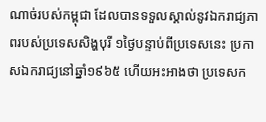ណាច់របស់កម្ពុជា ដែលបានទទួលស្គាល់នូវឯករាជ្យភាពរបស់ប្រទេសសិង្ហបុរី ១ថ្ងៃបន្ទាប់ពីប្រទេសនេះ ប្រកាសឯករាជ្យនៅឆ្នាំ១៩៦៥ ហើយអះអាងថា ប្រទេសក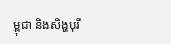ម្ពុជា និងសិង្ហបុរី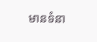មានទំនា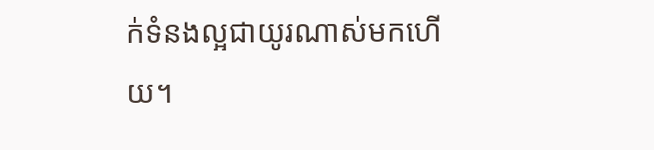ក់ទំនងល្អជាយូរណាស់មកហើយ។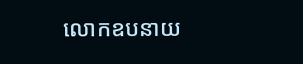លោកឧបនាយ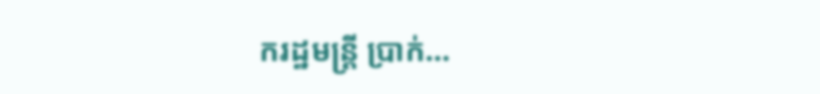ករដ្ឋមន្រ្តី ប្រាក់…